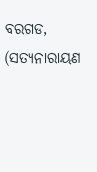ବରଗଡ, (ସତ୍ୟନାରାୟଣ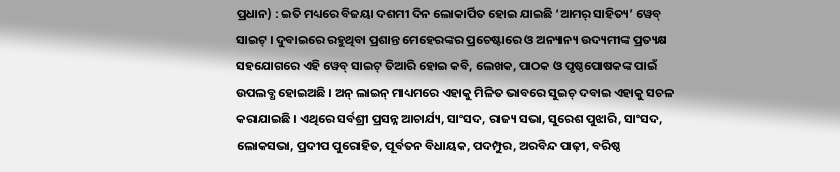ପ୍ରଧାନ) : ଇତି ମଧ୍ୟରେ ବିଜୟା ଦଶମୀ ଦିନ ଲୋକାର୍ପିତ ହୋଇ ଯାଇଛି ‘ଆମର୍ ସାହିତ୍ୟ’ ୱେବ୍ ସାଇଟ୍ । ଦୁବାଇରେ ରହୁଥିବା ପ୍ରଶାନ୍ତ ମେହେରଙ୍କର ପ୍ରଚେଷ୍ଟାରେ ଓ ଅନ୍ୟାନ୍ୟ ଉଦ୍ୟମୀଙ୍କ ପ୍ରତ୍ୟକ୍ଷ ସହଯୋଗରେ ଏହି ୱେବ୍ ସାଇଟ୍ ତିଆରି ହୋଇ କବି, ଲେଖକ, ପାଠକ ଓ ପୃଷ୍ଠପୋଷକଙ୍କ ପାଇଁ ଉପଲବ୍ଧ ହୋଇଅଛି । ଅନ୍ ଲାଇନ୍ ମାଧ୍ୟମରେ ଏହାକୁ ମିଳିତ ଭାବରେ ସୁଇଚ୍ ଦବାଇ ଏହାକୁ ସଚଳ କରାଯାଇଛି । ଏଥିରେ ସର୍ବଶ୍ରୀ ପ୍ରସନ୍ନ ଆଚାର୍ଯ୍ୟ, ସାଂସଦ, ରାଜ୍ୟ ସଭା, ସୁରେଶ ପୁଝାରି, ସାଂସଦ, ଲୋକସଭା, ପ୍ରଦୀପ ପୁରୋହିତ, ପୂର୍ବତନ ବିଧାୟକ, ପଦମ୍ପୁର, ଅରବିନ୍ଦ ପାଢ଼ୀ, ବରିଷ୍ଠ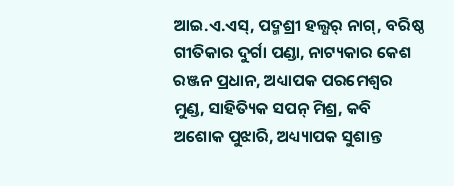ଆଇ.ଏ.ଏସ୍, ପଦ୍ମଶ୍ରୀ ହଲ୍ଧର୍ ନାଗ୍, ବରିଷ୍ଠ ଗୀତିକାର ଦୁର୍ଗା ପଣ୍ଡା, ନାଟ୍ୟକାର କେଶ ରଞ୍ଜନ ପ୍ରଧାନ, ଅଧ୍ୟାପକ ପରମେଶ୍ୱର ମୁଣ୍ଡ, ସାହିତ୍ୟିକ ସପନ୍ ମିଶ୍ର, କବି ଅଶୋକ ପୁଝାରି, ଅଧ୍ୟ୍ୟାପକ ସୁଶାନ୍ତ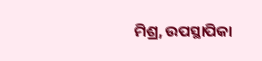ମିଶ୍ର, ଉପସ୍ଥାପିକା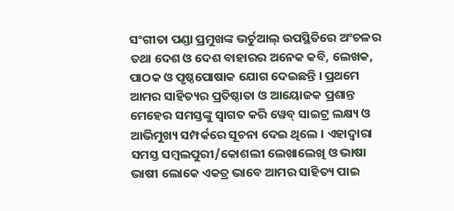ସଂଗୀତା ପଣ୍ଡା ପ୍ରମୁଖଙ୍କ ଭର୍ଚୁଆଲ୍ ଉପସ୍ଥିତିରେ ଅଂଚଳର ତଥା ଦେଶ ଓ ଦେଶ ବାହାରର ଅନେକ କବି, ଲେଖକ, ପାଠକ ଓ ପୃଷ୍ଠପୋଷାକ ଯୋଗ ଦେଇଛନ୍ତି । ପ୍ରଥମେ ଆମର ସାହିତ୍ୟର ପ୍ରତିଷ୍ଠାତା ଓ ଆୟୋଜକ ପ୍ରଶାନ୍ତ ମେହେର ସମସ୍ତଙ୍କୁ ସ୍ୱାଗତ କରି ୱେବ୍ ସାଇଟ୍ର ଲକ୍ଷ୍ୟ ଓ ଆଭିମୁଖ୍ୟ ସମ୍ପର୍କରେ ସୂଚନା ଦେଇ ଥିଲେ । ଏହାଦ୍ୱାରା ସମସ୍ତ ସମ୍ବଲପୁରୀ/କୋଶଲୀ ଲେଖାଲେଖି ଓ ଭାଷା ଭାଷୀ ଲୋକେ ଏକତ୍ର ଭାବେ ଆମର ସାହିତ୍ୟ ପାଇ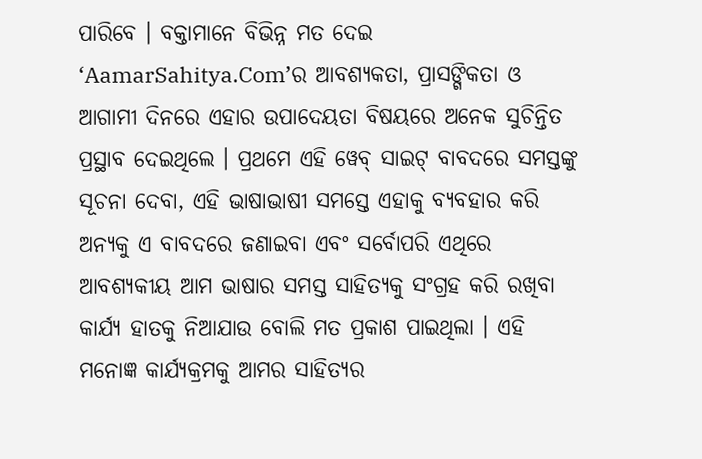ପାରିବେ । ବକ୍ତାମାନେ ବିଭିନ୍ନ ମତ ଦେଇ ‘AamarSahitya.Com’ର ଆବଶ୍ୟକତା, ପ୍ରାସଙ୍ଗିକତା ଓ ଆଗାମୀ ଦିନରେ ଏହାର ଉପାଦେୟତା ବିଷୟରେ ଅନେକ ସୁଚିନ୍ତିତ ପ୍ରସ୍ଥାବ ଦେଇଥିଲେ । ପ୍ରଥମେ ଏହି ୱେବ୍ ସାଇଟ୍ ବାବଦରେ ସମସ୍ତଙ୍କୁ ସୂଚନା ଦେବା, ଏହି ଭାଷାଭାଷୀ ସମସ୍ତେ ଏହାକୁ ବ୍ୟବହାର କରି ଅନ୍ୟକୁ ଏ ବାବଦରେ ଜଣାଇବା ଏବଂ ସର୍ବୋପରି ଏଥିରେ ଆବଶ୍ୟକୀୟ ଆମ ଭାଷାର ସମସ୍ତ ସାହିତ୍ୟକୁ ସଂଗ୍ରହ କରି ରଖିବା କାର୍ଯ୍ୟ ହାତକୁ ନିଆଯାଉ ବୋଲି ମତ ପ୍ରକାଶ ପାଇଥିଲା । ଏହି ମନୋଜ୍ଞ କାର୍ଯ୍ୟକ୍ରମକୁ ଆମର ସାହିତ୍ୟର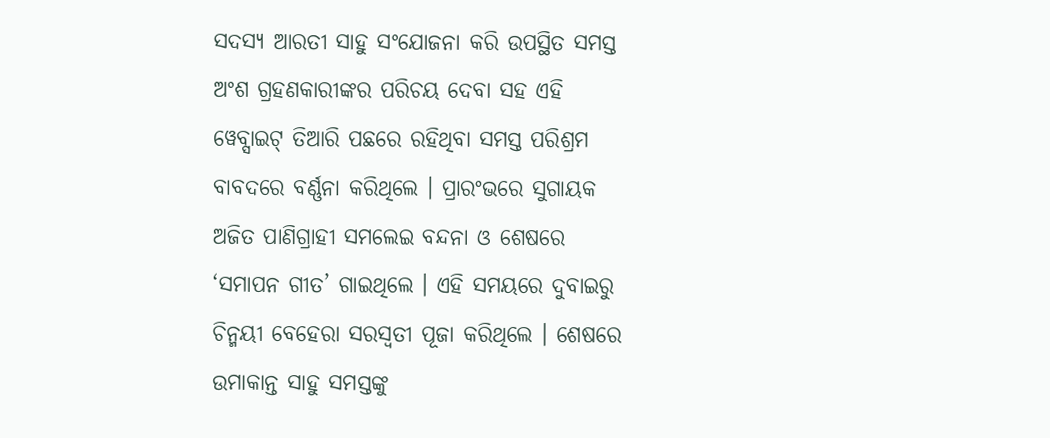ସଦସ୍ୟ ଆରତୀ ସାହୁ ସଂଯୋଜନା କରି ଉପସ୍ଥିତ ସମସ୍ତ ଅଂଶ ଗ୍ରହଣକାରୀଙ୍କର ପରିଚୟ ଦେବା ସହ ଏହି ୱେବ୍ସାଇଟ୍ ତିଆରି ପଛରେ ରହିଥିବା ସମସ୍ତ ପରିଶ୍ରମ ବାବଦରେ ବର୍ଣ୍ଣନା କରିଥିଲେ । ପ୍ରାରଂଭରେ ସୁଗାୟକ ଅଜିତ ପାଣିଗ୍ରାହୀ ସମଲେଇ ବନ୍ଦନା ଓ ଶେଷରେ ‘ସମାପନ ଗୀତ’ ଗାଇଥିଲେ । ଏହି ସମୟରେ ଦୁବାଇରୁ ଚିନ୍ମୟୀ ବେହେରା ସରସ୍ୱତୀ ପୂଜା କରିଥିଲେ । ଶେଷରେ ଉମାକାନ୍ତ ସାହୁ ସମସ୍ତଙ୍କୁ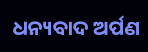ଧନ୍ୟବାଦ ଅର୍ପଣ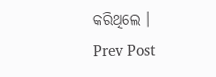କରିଥିଲେ ।
Prev Post